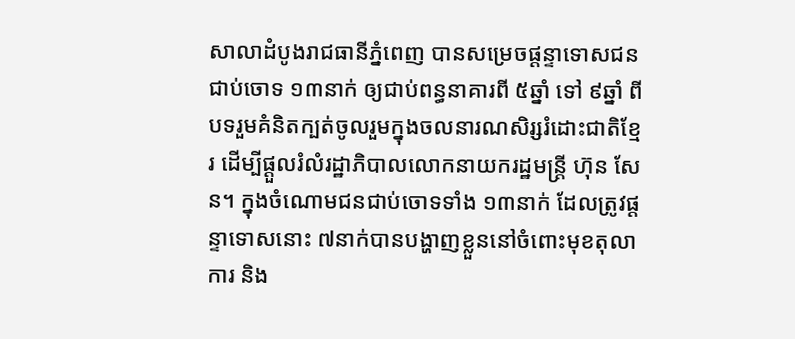សាលាដំបូងរាជធានីភ្នំពេញ បានសម្រេចផ្ដន្ទាទោសជនជាប់ចោទ ១៣នាក់ ឲ្យជាប់ពន្ធនាគារពី ៥ឆ្នាំ ទៅ ៩ឆ្នាំ ពីបទរួមគំនិតក្បត់ចូលរួមក្នុងចលនារណសិរ្សរំដោះជាតិខ្មែរ ដើម្បីផ្ដួលរំលំរដ្ឋាភិបាលលោកនាយករដ្ឋមន្ត្រី ហ៊ុន សែន។ ក្នុងចំណោមជនជាប់ចោទទាំង ១៣នាក់ ដែលត្រូវផ្ដន្ទាទោសនោះ ៧នាក់បានបង្ហាញខ្លួននៅចំពោះមុខតុលាការ និង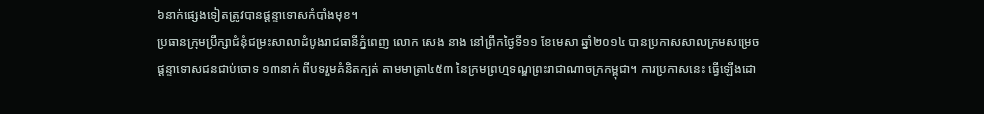៦នាក់ផ្សេងទៀតត្រូវបានផ្ដន្ទាទោសកំបាំងមុខ។
ប្រធានក្រុមប្រឹក្សាជំនុំជម្រះសាលាដំបូងរាជធានីភ្នំពេញ លោក សេង នាង នៅព្រឹកថ្ងៃទី១១ ខែមេសា ឆ្នាំ២០១៤ បានប្រកាសសាលក្រមសម្រេចផ្ដន្ទាទោសជនជាប់ចោទ ១៣នាក់ ពីបទរួមគំនិតក្បត់ តាមមាត្រា៤៥៣ នៃក្រមព្រហ្មទណ្ឌព្រះរាជាណាចក្រកម្ពុជា។ ការប្រកាសនេះ ធ្វើឡើងដោ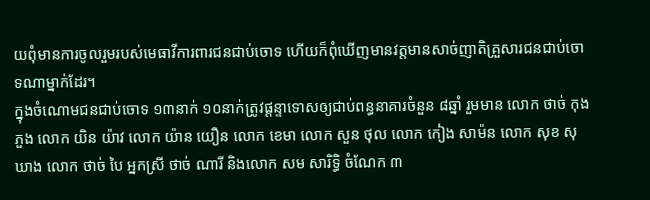យពុំមានការចូលរួមរបស់មេធាវីការពារជនជាប់ចោទ ហើយក៏ពុំឃើញមានវត្តមានសាច់ញាតិគ្រួសារជនជាប់ចោទណាម្នាក់ដែរ។
ក្នុងចំណោមជនជាប់ចោទ ១៣នាក់ ១០នាក់ត្រូវផ្ដន្ទាទោសឲ្យជាប់ពន្ធនាគារចំនួន ៨ឆ្នាំ រួមមាន លោក ថាច់ កុងភួង លោក យិន យ៉ាវ លោក យ៉ាន យឿន លោក ខេមា លោក សួន ថុល លោក កៀង សាម៉ន លោក សុខ សុឃាង លោក ថាច់ បៃ អ្នកស្រី ថាច់ ណារី និងលោក សម សារិទ្ធិ ចំណែក ៣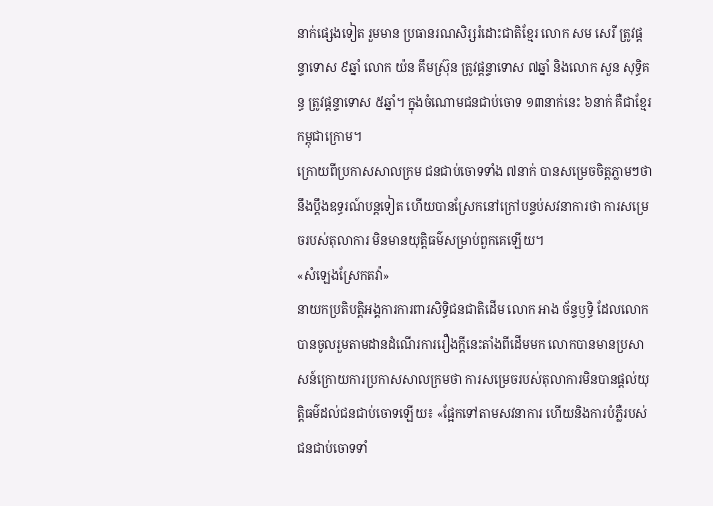នាក់ផ្សេងទៀត រួមមាន ប្រធានរណសិរ្សរំដោះជាតិខ្មែរ លោក សម សេរី ត្រូវផ្ដន្ទាទោស ៩ឆ្នាំ លោក យ៉ន គឹមស្រ៊ុន ត្រូវផ្ដន្ទាទោស ៧ឆ្នាំ និងលោក សួន សុទ្ធិគន្ធ ត្រូវផ្ដន្ទាទោស ៥ឆ្នាំ។ ក្នុងចំណោមជនជាប់ចោទ ១៣នាក់នេះ ៦នាក់ គឺជាខ្មែរកម្ពុជាក្រោម។
ក្រោយពីប្រកាសសាលក្រម ជនជាប់ចោទទាំង ៧នាក់ បានសម្រេចចិត្តភ្លាមៗថា នឹងប្ដឹងឧទ្ធរណ៍បន្តទៀត ហើយបានស្រែកនៅក្រៅបន្ទប់សវនាការថា ការសម្រេចរបស់តុលាការ មិនមានយុត្តិធម៌សម្រាប់ពួកគេឡើយ។
«សំឡេងស្រែកតវ៉ា»
នាយកប្រតិបត្តិអង្គការការពារសិទ្ធិជនជាតិដើម លោក អាង ច័ន្ទឫទ្ធិ ដែលលោកបានចូលរួមតាមដានដំណើរការរឿងក្តីនេះតាំងពីដើមមក លោកបានមានប្រសាសន៍ក្រោយការប្រកាសសាលក្រមថា ការសម្រេចរបស់តុលាការមិនបានផ្តល់យុត្តិធម៌ដល់ជនជាប់ចោទឡើយ៖ «ផ្អែកទៅតាមសវនាការ ហើយនិងការបំភ្លឺរបស់ជនជាប់ចោទទាំ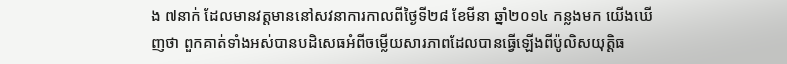ង ៧នាក់ ដែលមានវត្តមាននៅសវនាការកាលពីថ្ងៃទី២៨ ខែមីនា ឆ្នាំ២០១៤ កន្លងមក យើងឃើញថា ពួកគាត់ទាំងអស់បានបដិសេធអំពីចម្លើយសារភាពដែលបានធ្វើឡើងពីប៉ូលិសយុត្តិធ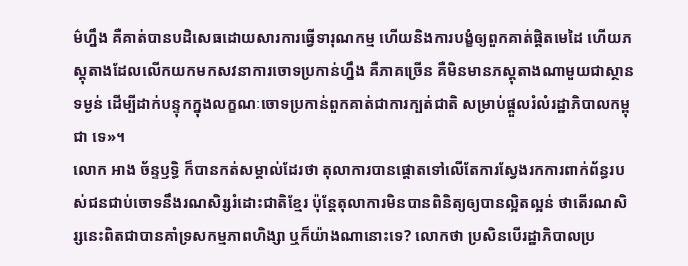ម៌ហ្នឹង គឺគាត់បានបដិសេធដោយសារការធ្វើទារុណកម្ម ហើយនិងការបង្ខំឲ្យពួកគាត់ផ្ដិតមេដៃ ហើយភស្តុតាងដែលលើកយកមកសវនាការចោទប្រកាន់ហ្នឹង គឺភាគច្រើន គឺមិនមានភស្តុតាងណាមួយជាស្ថានទម្ងន់ ដើម្បីដាក់បន្ទុកក្នុងលក្ខណៈចោទប្រកាន់ពួកគាត់ជាការក្បត់ជាតិ សម្រាប់ផ្ដួលរំលំរដ្ឋាភិបាលកម្ពុជា ទេ»។
លោក អាង ច័ន្ទឫទ្ធិ ក៏បានកត់សម្គាល់ដែរថា តុលាការបានផ្ដោតទៅលើតែការស្វែងរកការពាក់ព័ន្ធរបស់ជនជាប់ចោទនឹងរណសិរ្សរំដោះជាតិខ្មែរ ប៉ុន្តែតុលាការមិនបានពិនិត្យឲ្យបានល្អិតល្អន់ ថាតើរណសិរ្សនេះពិតជាបានគាំទ្រសកម្មភាពហិង្សា ឬក៏យ៉ាងណានោះទេ? លោកថា ប្រសិនបើរដ្ឋាភិបាលប្រ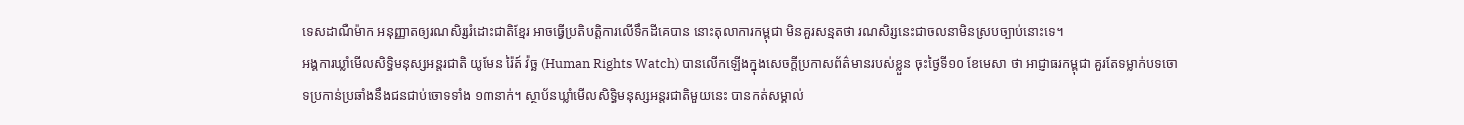ទេសដាណឺម៉ាក អនុញ្ញាតឲ្យរណសិរ្សរំដោះជាតិខ្មែរ អាចធ្វើប្រតិបត្តិការលើទឹកដីគេបាន នោះតុលាការកម្ពុជា មិនគួរសន្មតថា រណសិរ្សនេះជាចលនាមិនស្របច្បាប់នោះទេ។
អង្គការឃ្លាំមើលសិទ្ធិមនុស្សអន្តរជាតិ យូមែន រ៉ៃត៍ វ៉ច្ឆ (Human Rights Watch) បានលើកឡើងក្នុងសេចក្តីប្រកាសព័ត៌មានរបស់ខ្លួន ចុះថ្ងៃទី១០ ខែមេសា ថា អាជ្ញាធរកម្ពុជា គួរតែទម្លាក់បទចោទប្រកាន់ប្រឆាំងនឹងជនជាប់ចោទទាំង ១៣នាក់។ ស្ថាប័នឃ្លាំមើលសិទ្ធិមនុស្សអន្តរជាតិមួយនេះ បានកត់សម្គាល់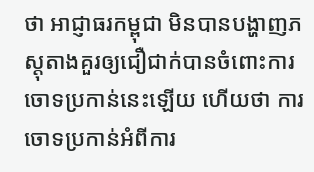ថា អាជ្ញាធរកម្ពុជា មិនបានបង្ហាញភស្តុតាងគួរឲ្យជឿជាក់បានចំពោះការចោទប្រកាន់នេះឡើយ ហើយថា ការចោទប្រកាន់អំពីការ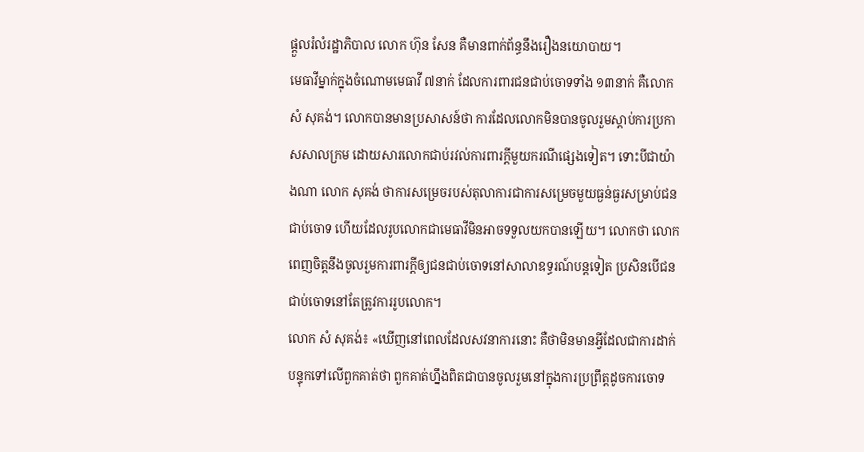ផ្ដួលរំលំរដ្ឋាភិបាល លោក ហ៊ុន សែន គឺមានពាក់ព័ន្ធនឹងរឿងនយោបាយ។
មេធាវីម្នាក់ក្នុងចំណោមមេធាវី ៧នាក់ ដែលការពារជនជាប់ចោទទាំង ១៣នាក់ គឺលោក សំ សុគង់។ លោកបានមានប្រសាសន៍ថា ការដែលលោកមិនបានចូលរួមស្តាប់ការប្រកាសសាលក្រម ដោយសារលោកជាប់រវល់ការពារក្តីមួយករណីផ្សេងទៀត។ ទោះបីជាយ៉ាងណា លោក សុគង់ ថាការសម្រេចរបស់តុលាការជាការសម្រេចមួយធ្ងន់ធ្ងរសម្រាប់ជនជាប់ចោទ ហើយដែលរូបលោកជាមេធាវីមិនអាចទទួលយកបានឡើយ។ លោកថា លោកពេញចិត្តនឹងចូលរួមការពារក្តីឲ្យជនជាប់ចោទនៅសាលាឧទ្ធរណ៍បន្តទៀត ប្រសិនបើជនជាប់ចោទនៅតែត្រូវការរូបលោក។
លោក សំ សុគង់៖ «ឃើញនៅពេលដែលសវនាការនោះ គឺថាមិនមានអ្វីដែលជាការដាក់បន្ទុកទៅលើពួកគាត់ថា ពួកគាត់ហ្នឹងពិតជាបានចូលរួមនៅក្នុងការប្រព្រឹត្តដូចការចោទ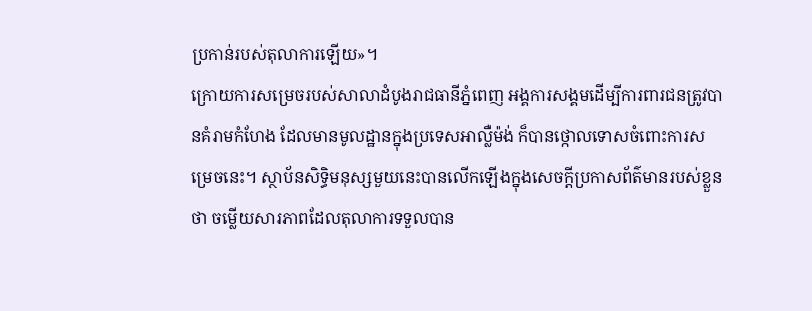ប្រកាន់របស់តុលាការឡើយ»។
ក្រោយការសម្រេចរបស់សាលាដំបូងរាជធានីភ្នំពេញ អង្គការសង្គមដើម្បីការពារជនត្រូវបានគំរាមកំហែង ដែលមានមូលដ្ឋានក្នុងប្រទេសអាល្លឺម៉ង់ ក៏បានថ្កោលទោសចំពោះការសម្រេចនេះ។ ស្ថាប័នសិទ្ធិមនុស្សមួយនេះបានលើកឡើងក្នុងសេចក្តីប្រកាសព័ត៌មានរបស់ខ្លួនថា ចម្លើយសារភាពដែលតុលាការទទួលបាន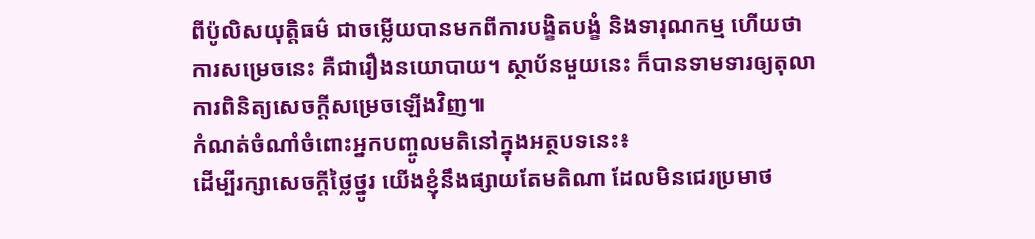ពីប៉ូលិសយុត្តិធម៌ ជាចម្លើយបានមកពីការបង្ខិតបង្ខំ និងទារុណកម្ម ហើយថា ការសម្រេចនេះ គឺជារឿងនយោបាយ។ ស្ថាប័នមួយនេះ ក៏បានទាមទារឲ្យតុលាការពិនិត្យសេចក្តីសម្រេចឡើងវិញ៕
កំណត់ចំណាំចំពោះអ្នកបញ្ចូលមតិនៅក្នុងអត្ថបទនេះ៖
ដើម្បីរក្សាសេចក្ដីថ្លៃថ្នូរ យើងខ្ញុំនឹងផ្សាយតែមតិណា ដែលមិនជេរប្រមាថ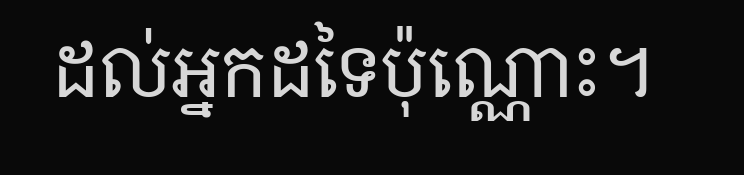ដល់អ្នកដទៃប៉ុណ្ណោះ។